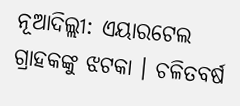ନୂଆଦିଲ୍ଲୀ: ଏୟାରଟେଲ ଗ୍ରାହକଙ୍କୁ ଝଟକା । ଚଳିତବର୍ଷ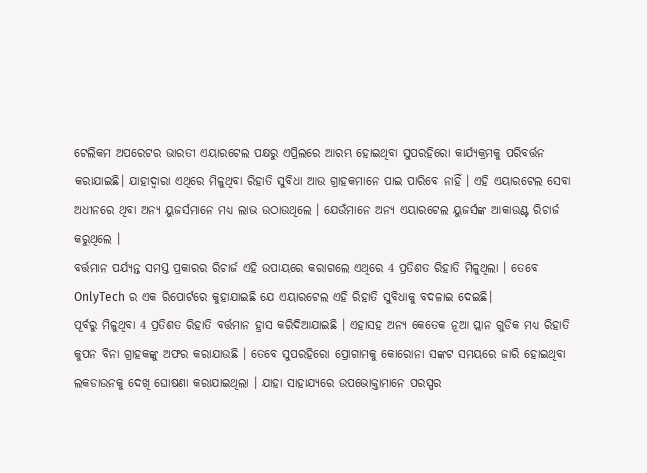ଟେଲିକମ ଅପରେଟର ଭାରତୀ ଏୟାରଟେଲ ପକ୍ଷରୁ ଏପ୍ରିଲରେ ଆରମ୍ଭ ହୋଇଥିବା ସୁପରହିରୋ କାର୍ଯ୍ୟକ୍ରମକୁ ପରିବର୍ତ୍ତନ କରାଯାଇଛି। ଯାହାଦ୍ବାରା ଏଥିରେ ମିଳୁଥିବା ରିହାତି ସୁବିଧା ଆଉ ଗ୍ରାହକମାନେ ପାଇ ପାରିବେ ନାହିଁ । ଏହି ଏୟାରଟେଲ ସେବା ଅଧୀନରେ ଥିବା ଅନ୍ୟ ୟୁଜର୍ସମାନେ ମଧ୍ୟ ଲାଭ ଉଠାଉଥିଲେ । ଯେଉଁମାନେ ଅନ୍ୟ ଏୟାରଟେଲ ୟୁଜର୍ସଙ୍କ ଆକାଉଣ୍ଟ ରିଚାର୍ଜ କରୁଥିଲେ ।
ବର୍ତ୍ତମାନ ପର୍ଯ୍ୟନ୍ତ ସମସ୍ତ ପ୍ରକାରର ରିଚାର୍ଜ ଏହି ଉପାୟରେ କରାଗଲେ ଏଥିରେ 4 ପ୍ରତିଶତ ରିହାତି ମିଳୁଥିଲା । ତେବେ OnlyTech ର ଏକ ରିପୋର୍ଟରେ କୁହାଯାଇଛି ଯେ ଏୟାରଟେଲ ଏହି ରିହାତି ସୁବିଧାକୁ ବଦଳାଇ ଦେଇଛି।
ପୂର୍ବରୁ ମିଳୁଥିବା 4 ପ୍ରତିଶତ ରିହାତି ବର୍ତ୍ତମାନ ହ୍ରାସ କରିଦିଆଯାଇଛି । ଏହାସହ ଅନ୍ୟ କେତେକ ନୂଆ ପ୍ଲାନ ଗୁଡିକ ମଧ୍ୟ ରିହାତି କୁପନ ବିନା ଗ୍ରାହକଙ୍କୁ ଅଫର କରାଯାଉଛି । ତେବେ ସୁପରହିରୋ ପ୍ରୋଗାମକୁ କୋରୋନା ସଙ୍କଟ ସମୟରେ ଜାରି ହୋଇଥିବା ଲକଡାଉନକୁ ଦେଖି ଘୋଷଣା କରାଯାଇଥିଲା । ଯାହା ସାହାଯ୍ୟରେ ଉପଭୋକ୍ତାମାନେ ପରସ୍ପର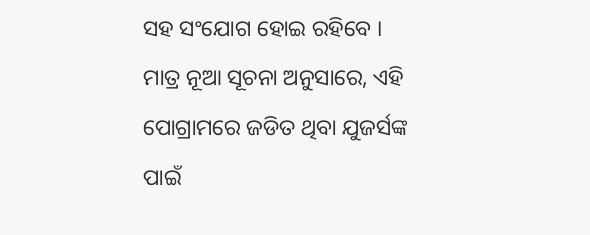ସହ ସଂଯୋଗ ହୋଇ ରହିବେ । ମାତ୍ର ନୂଆ ସୂଚନା ଅନୁସାରେ, ଏହି ପୋଗ୍ରାମରେ ଜଡିତ ଥିବା ଯୁଜର୍ସଙ୍କ ପାଇଁ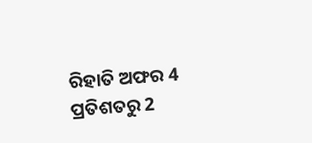ରିହାତି ଅଫର 4 ପ୍ରତିଶତରୁ 2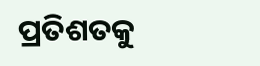ପ୍ରତିଶତକୁ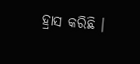ହ୍ରାସ କରିଛି ।